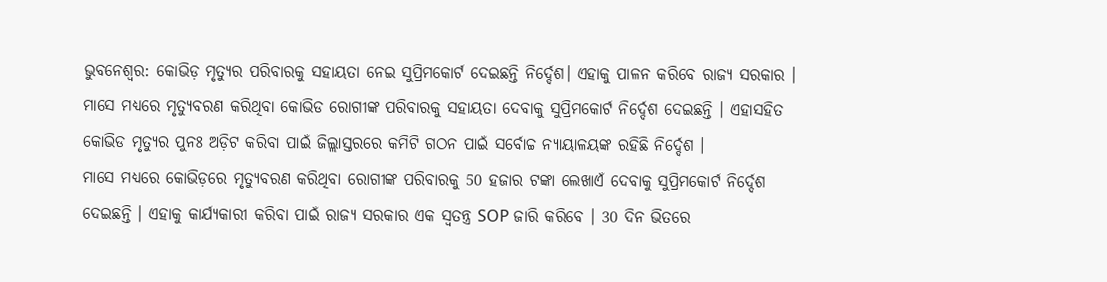ଭୁବନେଶ୍ବର: କୋଭିଡ଼ ମୃତ୍ୟୁର ପରିବାରକୁ ସହାୟତା ନେଇ ସୁପ୍ରିମକୋର୍ଟ ଦେଇଛନ୍ତି ନିର୍ଦ୍ଦେଶ। ଏହାକୁ ପାଳନ କରିବେ ରାଜ୍ୟ ସରକାର । ମାସେ ମଧ୍ୟରେ ମୃତ୍ୟୁବରଣ କରିଥିବା କୋଭିଡ ରୋଗୀଙ୍କ ପରିବାରକୁ ସହାୟତା ଦେବାକୁ ସୁପ୍ରିମକୋର୍ଟ ନିର୍ଦ୍ଦେଶ ଦେଇଛନ୍ତି । ଏହାସହିତ କୋଭିଡ ମୃତ୍ୟୁର ପୁନଃ ଅଡ଼ିଟ କରିବା ପାଇଁ ଜିଲ୍ଲାସ୍ତରରେ କମିଟି ଗଠନ ପାଇଁ ସର୍ବୋଚ୍ଚ ନ୍ୟାୟାଳୟଙ୍କ ରହିଛି ନିର୍ଦ୍ଦେଶ ।
ମାସେ ମଧ୍ୟରେ କୋଭିଡ଼ରେ ମୃତ୍ୟୁବରଣ କରିଥିବା ରୋଗୀଙ୍କ ପରିବାରକୁ 50 ହଜାର ଟଙ୍କା ଲେଖାଏଁ ଦେବାକୁ ସୁପ୍ରିମକୋର୍ଟ ନିର୍ଦ୍ଦେଶ ଦେଇଛନ୍ତି । ଏହାକୁ କାର୍ଯ୍ୟକାରୀ କରିବା ପାଇଁ ରାଜ୍ୟ ସରକାର ଏକ ସ୍ଵତନ୍ତ୍ର SOP ଜାରି କରିବେ । 30 ଦିନ ଭିତରେ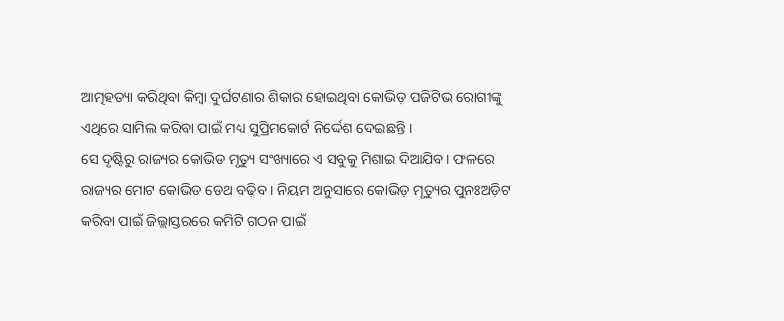ଆତ୍ମହତ୍ୟା କରିଥିବା କିମ୍ବା ଦୁର୍ଘଟଣାର ଶିକାର ହୋଇଥିବା କୋଭିଡ଼ ପଜିଟିଭ ରୋଗୀଙ୍କୁ ଏଥିରେ ସାମିଲ କରିବା ପାଇଁ ମଧ୍ୟ ସୁପ୍ରିମକୋର୍ଟ ନିର୍ଦ୍ଦେଶ ଦେଇଛନ୍ତି ।
ସେ ଦୃଷ୍ଟିରୁ ରାଜ୍ୟର କୋଭିଡ ମୃତ୍ୟୁ ସଂଖ୍ୟାରେ ଏ ସବୁକୁ ମିଶାଇ ଦିଆଯିବ। ଫଳରେ ରାଜ୍ୟର ମୋଟ କୋଭିଡ ଡେଥ ବଢ଼ିବ । ନିୟମ ଅନୁସାରେ କୋଭିଡ଼ ମୃତ୍ୟୁର ପୁନଃଅଡ଼ିଟ କରିବା ପାଇଁ ଜିଲ୍ଲାସ୍ତରରେ କମିଟି ଗଠନ ପାଇଁ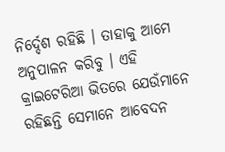ନିର୍ଦ୍ଦେଶ ରହିଛି । ତାହାକୁ ଆମେ ଅନୁପାଳନ କରିବୁ । ଏହି କ୍ରାଇଟେରିଆ ଭିତରେ ଯେଉଁମାନେ ରହିଛନ୍ତି ସେମାନେ ଆବେଦନ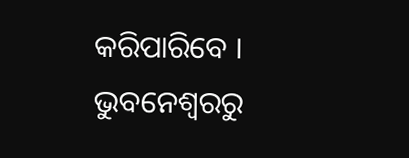କରିପାରିବେ ।
ଭୁବନେଶ୍ବରରୁ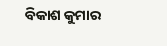ବିକାଶ କୁମାର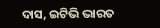ଦାସ, ଇଟିଭି ଭାରତ